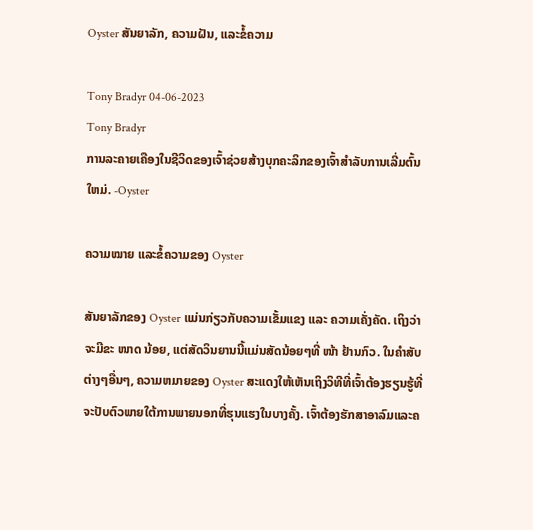Oyster ສັນຍາລັກ, ຄວາມຝັນ, ແລະຂໍ້ຄວາມ

Tony Bradyr 04-06-2023
Tony Bradyr
ການລະຄາຍເຄືອງໃນຊີວິດຂອງເຈົ້າຊ່ວຍສ້າງບຸກຄະລິກຂອງເຈົ້າສໍາລັບການເລີ່ມຕົ້ນໃຫມ່. -Oyster

ຄວາມໝາຍ ແລະຂໍ້ຄວາມຂອງ Oyster

ສັນຍາລັກຂອງ Oyster ແມ່ນກ່ຽວກັບຄວາມເຂັ້ມແຂງ ແລະ ຄວາມເຄັ່ງຄັດ. ເຖິງວ່າຈະມີຂະ ໜາດ ນ້ອຍ, ແຕ່ສັດວິນຍານນີ້ແມ່ນສັດນ້ອຍໆທີ່ ໜ້າ ຢ້ານກົວ. ໃນຄໍາສັບຕ່າງໆອື່ນໆ, ຄວາມຫມາຍຂອງ Oyster ສະແດງໃຫ້ເຫັນເຖິງວິທີທີ່ເຈົ້າຕ້ອງຮຽນຮູ້ທີ່ຈະປັບຕົວພາຍໃຕ້ການພາຍນອກທີ່ຮຸນແຮງໃນບາງຄັ້ງ. ເຈົ້າຕ້ອງຮັກສາອາລົມແລະຄ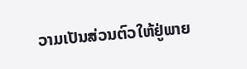ວາມເປັນສ່ວນຕົວໃຫ້ຢູ່ພາຍ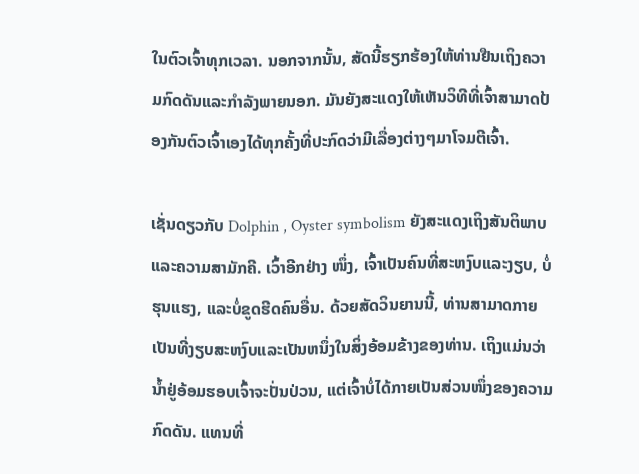ໃນຕົວເຈົ້າທຸກເວລາ. ນອກຈາກນັ້ນ, ສັດນີ້ຮຽກຮ້ອງໃຫ້ທ່ານຢືນເຖິງຄວາມກົດດັນແລະກໍາລັງພາຍນອກ. ມັນຍັງສະແດງໃຫ້ເຫັນວິທີທີ່ເຈົ້າສາມາດປ້ອງກັນຕົວເຈົ້າເອງໄດ້ທຸກຄັ້ງທີ່ປະກົດວ່າມີເລື່ອງຕ່າງໆມາໂຈມຕີເຈົ້າ.

ເຊັ່ນດຽວກັບ Dolphin , Oyster symbolism ຍັງສະແດງເຖິງສັນຕິພາບ ແລະຄວາມສາມັກຄີ. ເວົ້າອີກຢ່າງ ໜຶ່ງ, ເຈົ້າເປັນຄົນທີ່ສະຫງົບແລະງຽບ, ບໍ່ຮຸນແຮງ, ແລະບໍ່ຂູດຮີດຄົນອື່ນ. ດ້ວຍສັດວິນຍານນີ້, ທ່ານສາມາດກາຍເປັນທີ່ງຽບສະຫງົບແລະເປັນຫນຶ່ງໃນສິ່ງອ້ອມຂ້າງຂອງທ່ານ. ເຖິງແມ່ນວ່ານ້ຳຢູ່ອ້ອມຮອບເຈົ້າຈະປັ່ນປ່ວນ, ແຕ່ເຈົ້າບໍ່ໄດ້ກາຍເປັນສ່ວນໜຶ່ງຂອງຄວາມກົດດັນ. ແທນທີ່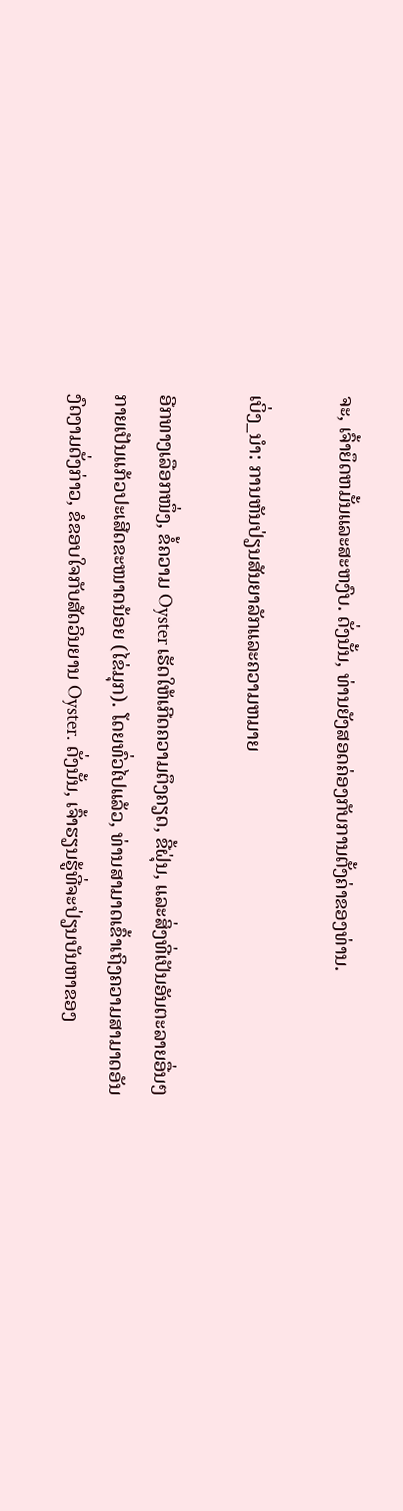ຈະ, ເຈົ້າຍຶດຫມັ້ນແລະສະຫງົບ. ດັ່ງນັ້ນ, ທ່ານຍັງສອດຄ່ອງກັບການຕັ້ງຄ່າຂອງທ່ານ.

ເບິ່ງ_ນຳ: ການຫັນປ່ຽນສັນຍາລັກແລະຄວາມຫມາຍ

ອີກທາງເລືອກໜຶ່ງ, ຂໍ້ຄວາມ Oyster ເຮັດໃຫ້ເກີດຄວາມຕຶງຄຽດ, ຂີ້ຝຸ່ນ, ແລະສິ່ງທີ່ເປັນອັນຕະລາຍອື່ນໆ ກາຍເປັນແກ້ວປະເສີດຂະໜາດນ້ອຍ (ໄຂ່ມຸກ). ໂດຍທົ່ວໄປແລ້ວ, ທ່ານສາມາດເຂົ້າເຖິງຄວາມສາມາດອັນງົດງາມດັ່ງກ່າວ, ຂໍຂອບໃຈກັບສັດວິນຍານ Oyster. ດັ່ງນັ້ນ, ເຈົ້າຮຽນຮູ້ທີ່ຈະປ່ຽນບັນຫາຂອງ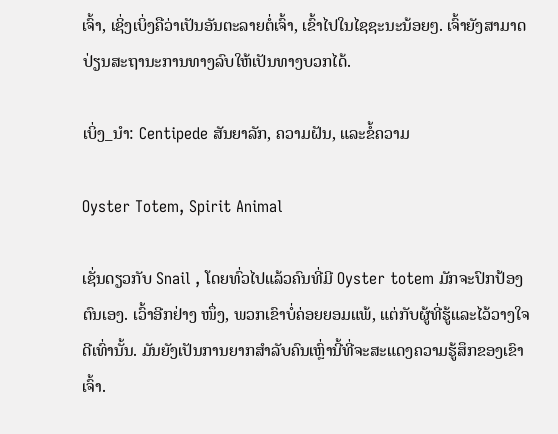ເຈົ້າ, ເຊິ່ງເບິ່ງຄືວ່າເປັນອັນຕະລາຍຕໍ່ເຈົ້າ, ເຂົ້າໄປໃນໄຊຊະນະນ້ອຍໆ. ເຈົ້າຍັງສາມາດປ່ຽນສະຖານະການທາງລົບໃຫ້ເປັນທາງບວກໄດ້.

ເບິ່ງ_ນຳ: Centipede ສັນຍາລັກ, ຄວາມຝັນ, ແລະຂໍ້ຄວາມ

Oyster Totem, Spirit Animal

ເຊັ່ນດຽວກັບ Snail , ໂດຍທົ່ວໄປແລ້ວຄົນທີ່ມີ Oyster totem ມັກຈະປົກປ້ອງຕົນເອງ. ເວົ້າອີກຢ່າງ ໜຶ່ງ, ພວກເຂົາບໍ່ຄ່ອຍຍອມແພ້, ແຕ່ກັບຜູ້ທີ່ຮູ້ແລະໄວ້ວາງໃຈດີເທົ່ານັ້ນ. ມັນຍັງເປັນການຍາກສໍາລັບຄົນເຫຼົ່ານີ້ທີ່ຈະສະແດງຄວາມຮູ້ສຶກຂອງເຂົາເຈົ້າ.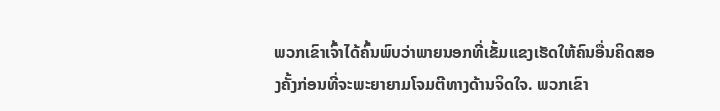ພວກເຂົາເຈົ້າໄດ້ຄົ້ນພົບວ່າພາຍນອກທີ່ເຂັ້ມແຂງເຮັດໃຫ້ຄົນອື່ນຄິດສອງຄັ້ງກ່ອນທີ່ຈະພະຍາຍາມໂຈມຕີທາງດ້ານຈິດໃຈ. ພວກເຂົາ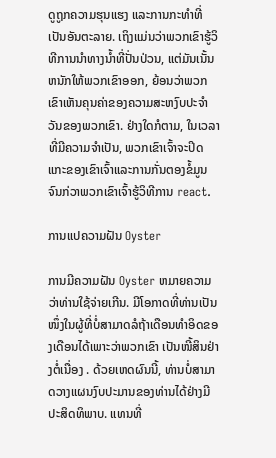ດູຖູກຄວາມຮຸນແຮງ ແລະການກະທໍາທີ່ເປັນອັນຕະລາຍ. ເຖິງແມ່ນວ່າພວກເຂົາຮູ້ວິທີການນໍາທາງນ້ຳທີ່ປັ່ນປ່ວນ, ແຕ່ມັນເນັ້ນຫນັກໃຫ້ພວກເຂົາອອກ, ຍ້ອນວ່າພວກເຂົາເຫັນຄຸນຄ່າຂອງຄວາມສະຫງົບປະຈໍາວັນຂອງພວກເຂົາ. ຢ່າງໃດກໍຕາມ, ໃນເວລາທີ່ມີຄວາມຈໍາເປັນ, ພວກເຂົາເຈົ້າຈະປິດແກະຂອງເຂົາເຈົ້າແລະການກັ່ນຕອງຂໍ້ມູນຈົນກ່ວາພວກເຂົາເຈົ້າຮູ້ວິທີການ react.

ການແປຄວາມຝັນ Oyster

ການມີຄວາມຝັນ Oyster ຫມາຍຄວາມວ່າທ່ານໃຊ້ຈ່າຍເກີນ. ມີໂອກາດທີ່ທ່ານເປັນໜຶ່ງໃນຜູ້ທີ່ບໍ່ສາມາດລໍຖ້າເດືອນທໍາອິດຂອງເດືອນໄດ້ເພາະວ່າພວກເຂົາ ເປັນໜີ້ສິນຢ່າງຕໍ່ເນື່ອງ . ດ້ວຍເຫດຜົນນີ້, ທ່ານບໍ່ສາມາດວາງແຜນງົບປະມານຂອງທ່ານໄດ້ຢ່າງມີປະສິດທິພາບ. ແທນທີ່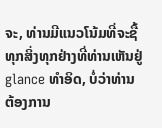ຈະ, ທ່ານມີແນວໂນ້ມທີ່ຈະຊື້ທຸກສິ່ງທຸກຢ່າງທີ່ທ່ານເຫັນຢູ່ glance ທໍາອິດ, ບໍ່ວ່າທ່ານຕ້ອງການ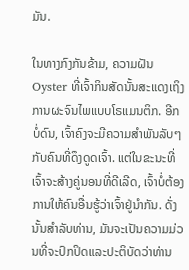ມັນ.

ໃນທາງກົງກັນຂ້າມ, ຄວາມຝັນ Oyster ທີ່ເຈົ້າກິນສັດນັ້ນສະແດງເຖິງການຜະຈົນໄພແບບໂຣແມນຕິກ. ອີກບໍ່ດົນ, ເຈົ້າຄົງຈະມີຄວາມສຳພັນລັບໆກັບຄົນທີ່ດຶງດູດເຈົ້າ. ແຕ່ໃນຂະນະທີ່ເຈົ້າຈະສ້າງຄູ່ນອນທີ່ດີເລີດ, ເຈົ້າບໍ່ຕ້ອງການໃຫ້ຄົນອື່ນຮູ້ວ່າເຈົ້າຢູ່ນຳກັນ. ດັ່ງນັ້ນສໍາລັບທ່ານ, ມັນຈະເປັນຄວາມມ່ວນທີ່ຈະປົກປິດແລະປະຕິບັດວ່າທ່ານ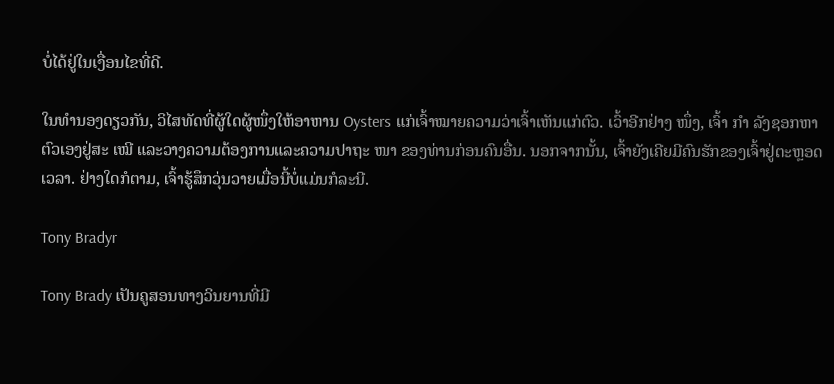ບໍ່ໄດ້ຢູ່ໃນເງື່ອນໄຂທີ່ດີ.

ໃນທຳນອງດຽວກັນ, ວິໄສທັດທີ່ຜູ້ໃດຜູ້ໜຶ່ງໃຫ້ອາຫານ Oysters ແກ່ເຈົ້າໝາຍຄວາມວ່າເຈົ້າເຫັນແກ່ຕົວ. ເວົ້າອີກຢ່າງ ໜຶ່ງ, ເຈົ້າ ກຳ ລັງຊອກຫາຕົວເອງຢູ່ສະ ເໝີ ແລະວາງຄວາມຕ້ອງການແລະຄວາມປາຖະ ໜາ ຂອງທ່ານກ່ອນຄົນອື່ນ. ນອກຈາກນັ້ນ, ເຈົ້າຍັງເຄີຍມີຄົນຮັກຂອງເຈົ້າຢູ່ຕະຫຼອດເວລາ. ຢ່າງໃດກໍຕາມ, ເຈົ້າຮູ້ສຶກວຸ່ນວາຍເມື່ອນີ້ບໍ່ແມ່ນກໍລະນີ.

Tony Bradyr

Tony Brady ເປັນຄູສອນທາງວິນຍານທີ່ມີ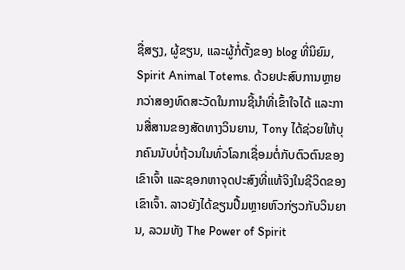ຊື່ສຽງ, ຜູ້ຂຽນ, ແລະຜູ້ກໍ່ຕັ້ງຂອງ blog ທີ່ນິຍົມ, Spirit Animal Totems. ດ້ວຍປະສົບການຫຼາຍກວ່າສອງທົດສະວັດໃນການຊີ້ນໍາທີ່ເຂົ້າໃຈໄດ້ ແລະການສື່ສານຂອງສັດທາງວິນຍານ, Tony ໄດ້ຊ່ວຍໃຫ້ບຸກຄົນນັບບໍ່ຖ້ວນໃນທົ່ວໂລກເຊື່ອມຕໍ່ກັບຕົວຕົນຂອງເຂົາເຈົ້າ ແລະຊອກຫາຈຸດປະສົງທີ່ແທ້ຈິງໃນຊີວິດຂອງເຂົາເຈົ້າ. ລາວຍັງໄດ້ຂຽນປື້ມຫຼາຍຫົວກ່ຽວກັບວິນຍານ, ລວມທັງ The Power of Spirit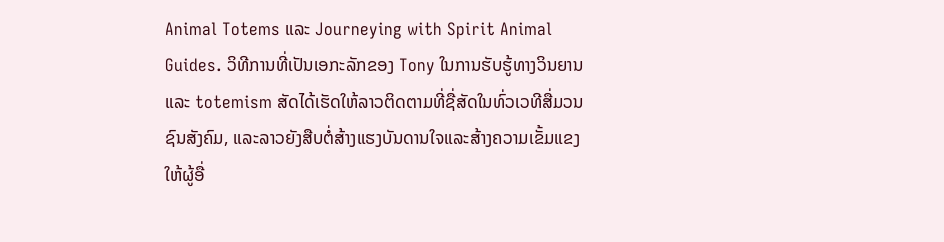Animal Totems ແລະ Journeying with Spirit Animal Guides. ວິທີການທີ່ເປັນເອກະລັກຂອງ Tony ໃນການຮັບຮູ້ທາງວິນຍານແລະ totemism ສັດໄດ້ເຮັດໃຫ້ລາວຕິດຕາມທີ່ຊື່ສັດໃນທົ່ວເວທີສື່ມວນຊົນສັງຄົມ, ແລະລາວຍັງສືບຕໍ່ສ້າງແຮງບັນດານໃຈແລະສ້າງຄວາມເຂັ້ມແຂງໃຫ້ຜູ້ອື່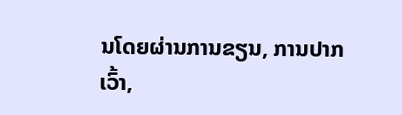ນໂດຍຜ່ານການຂຽນ, ການປາກເວົ້າ,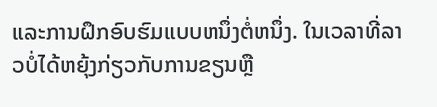ແລະການຝຶກອົບຮົມແບບຫນຶ່ງຕໍ່ຫນຶ່ງ. ໃນເວລາທີ່ລາວບໍ່ໄດ້ຫຍຸ້ງກ່ຽວກັບການຂຽນຫຼື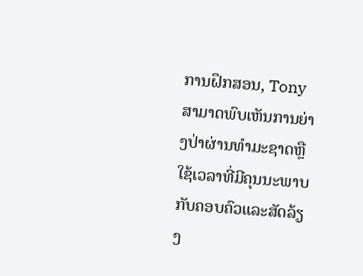ການຝຶກສອນ, Tony ສາມາດພົບເຫັນການຍ່າງປ່າຜ່ານທໍາມະຊາດຫຼືໃຊ້ເວລາທີ່ມີຄຸນນະພາບກັບຄອບຄົວແລະສັດລ້ຽງ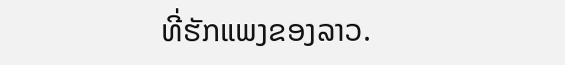ທີ່ຮັກແພງຂອງລາວ.